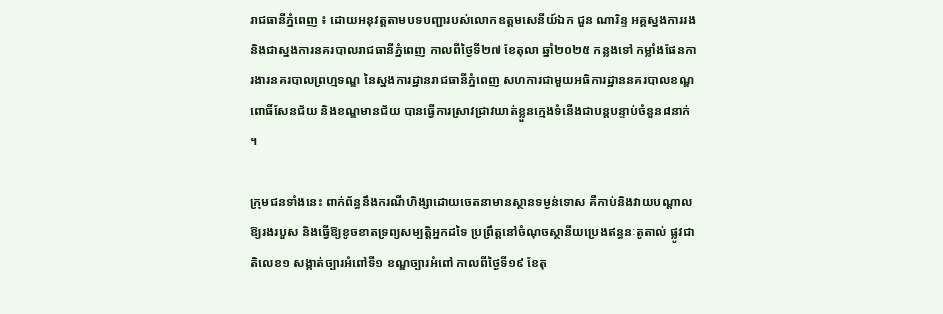រាជធានីភ្នំពេញ ៖ ដោយអនុវត្តតាមបទបញ្ជារបស់លោកឧត្តមសេនីយ៍ឯក ជួន ណារិន្ទ អគ្គស្នងការរង និងជាស្នងការនគរបាលរាជធានីភ្នំពេញ កាលពីថ្ងៃទី២៧ ខែតុលា ឆ្នាំ២០២៥ កន្លងទៅ កម្លាំងផែនការងារនគរបាលព្រហ្មទណ្ឌ នៃស្នងការដ្ឋានរាជធានីភ្នំពេញ សហការជាមួយអធិការដ្ឋាននគរបាលខណ្ឌពោធិ៍សែនជ័យ និងខណ្ឌមានជ័យ បានធ្វើការស្រាវជ្រាវឃាត់ខ្លួនក្មេងទំនើងជាបន្តបន្ទាប់ចំនួន៨នាក់ ។

ក្រុមជនទាំងនេះ ពាក់ព័ន្ធនឹងករណីហិង្សាដោយចេតនាមានស្ថានទម្ងន់ទោស គឺកាប់និងវាយបណ្តាលឱ្យរងរបួស និងធ្វើឱ្យខូចខាតទ្រព្យសម្បត្តិអ្នកដទៃ ប្រព្រឹត្តនៅចំណុចស្ថានីយប្រេងឥន្ធនៈតូតាល់ ផ្លូវជាតិលេខ១ សង្កាត់ច្បារអំពៅទី១ ខណ្ឌច្បារអំពៅ កាលពីថ្ងៃទី១៩ ខែតុ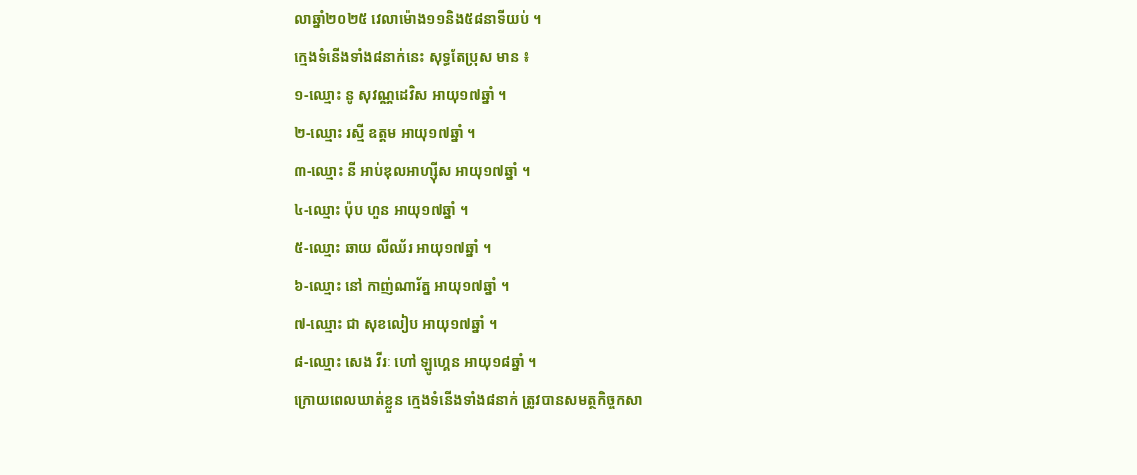លាឆ្នាំ២០២៥ វេលាម៉ោង១១និង៥៨នាទីយប់ ។
ក្មេងទំនើងទាំង៨នាក់នេះ សុទ្ធតែប្រុស មាន ៖
១-ឈ្មោះ នូ សុវណ្ណដេវិស អាយុ១៧ឆ្នាំ ។
២-ឈ្មោះ រស្មី ឧត្តម អាយុ១៧ឆ្នាំ ។
៣-ឈ្មោះ នី អាប់ឌុលអាហ្សុីស អាយុ១៧ឆ្នាំ ។
៤-ឈ្មោះ ប៉ុប ហួន អាយុ១៧ឆ្នាំ ។
៥-ឈ្មោះ ឆាយ លីឈ័រ អាយុ១៧ឆ្នាំ ។
៦-ឈ្មោះ នៅ កាញ់ណារ័ត្ន អាយុ១៧ឆ្នាំ ។
៧-ឈ្មោះ ជា សុខលៀប អាយុ១៧ឆ្នាំ ។
៨-ឈ្មោះ សេង វីរៈ ហៅ ឡូហ្គេន អាយុ១៨ឆ្នាំ ។
ក្រោយពេលឃាត់ខ្លួន ក្មេងទំនើងទាំង៨នាក់ ត្រូវបានសមត្ថកិច្ចកសា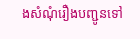ងសំណុំរឿងបញ្ជូនទៅ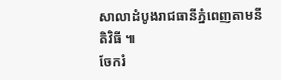សាលាដំបូងរាជធានីភ្នំពេញតាមនីតិវិធី ៕
ចែករំ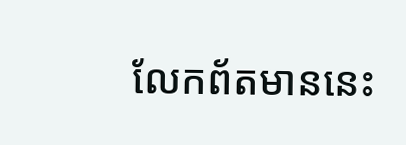លែកព័តមាននេះ